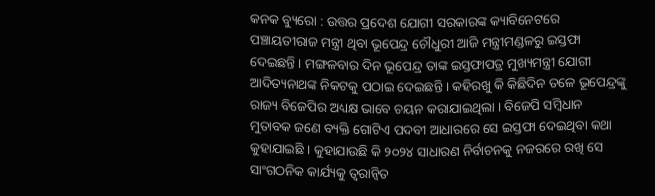କନକ ବ୍ୟୁରୋ : ଉତ୍ତର ପ୍ରଦେଶ ଯୋଗୀ ସରକାରଙ୍କ କ୍ୟାବିନେଟରେ ପଞ୍ଚାୟତୀରାଜ ମନ୍ତ୍ରୀ ଥିବା ଭୂପେନ୍ଦ୍ର ଚୌଧୁରୀ ଆଜି ମନ୍ତ୍ରୀମଣ୍ଡଳରୁ ଇସ୍ତଫା ଦେଇଛନ୍ତି । ମଙ୍ଗଳବାର ଦିନ ଭୂପେନ୍ଦ୍ର ତାଙ୍କ ଇସ୍ତଫାପତ୍ର ମୁଖ୍ୟମନ୍ତ୍ରୀ ଯୋଗୀ ଆଦିତ୍ୟନାଥଙ୍କ ନିକଟକୁ ପଠାଇ ଦେଇଛନ୍ତି । କହିରଖୁ କି କିଛିଦିନ ତଳେ ଭୂପେନ୍ଦ୍ରଙ୍କୁ ରାଜ୍ୟ ବିଜେପିର ଅଧ୍ୟକ୍ଷ ଭାବେ ଚୟନ କରାଯାଇଥିଲା । ବିଜେପି ସମ୍ବିଧାନ ମୁତାବକ ଜଣେ ବ୍ୟକ୍ତି ଗୋଟିଏ ପଦବୀ ଆଧାରରେ ସେ ଇସ୍ତଫା ଦେଇଥିବା କଥା କୁହାଯାଇଛି । କୁହାଯାଉଛି କି ୨୦୨୪ ସାଧାରଣ ନିର୍ବାଚନକୁ ନଜରରେ ରଖି ସେ ସାଂଗଠନିକ କାର୍ଯ୍ୟକୁ ତ୍ୱରାନ୍ୱିତ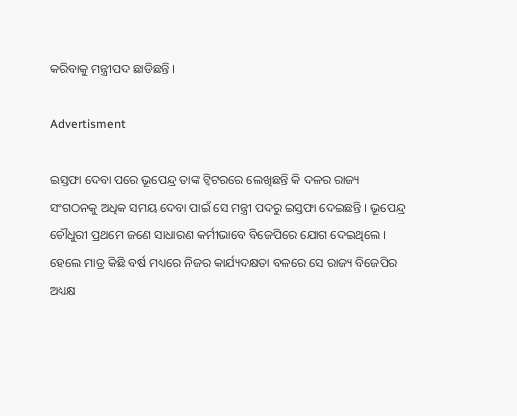କରିବାକୁ ମନ୍ତ୍ରୀପଦ ଛାଡିଛନ୍ତି ।

Advertisment

ଇସ୍ତଫା ଦେବା ପରେ ଭୂପେନ୍ଦ୍ର ତାଙ୍କ ଟ୍ୱିଟରରେ ଲେଖିଛନ୍ତି କି ଦଳର ରାଜ୍ୟ ସଂଗଠନକୁ ଅଧିକ ସମୟ ଦେବା ପାଇଁ ସେ ମନ୍ତ୍ରୀ ପଦରୁ ଇସ୍ତଫା ଦେଇଛନ୍ତି । ଭୂପେନ୍ଦ୍ର ଚୌଧୁରୀ ପ୍ରଥମେ ଜଣେ ସାଧାରଣ କର୍ମୀଭାବେ ବିଜେପିରେ ଯୋଗ ଦେଇଥିଲେ । ହେଲେ ମାତ୍ର କିଛି ବର୍ଷ ମଧ୍ୟରେ ନିଜର କାର୍ଯ୍ୟଦକ୍ଷତା ବଳରେ ସେ ରାଜ୍ୟ ବିଜେପିର ଅଧ୍ୟକ୍ଷ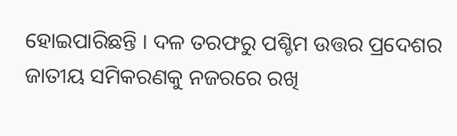ହୋଇପାରିଛନ୍ତି । ଦଳ ତରଫରୁ ପଶ୍ଚିମ ଉତ୍ତର ପ୍ରଦେଶର ଜାତୀୟ ସମିକରଣକୁ ନଜରରେ ରଖି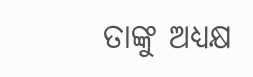ତାଙ୍କୁ ଅଧ୍ୟକ୍ଷ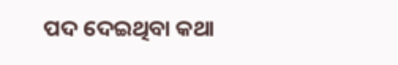ପଦ ଦେଇଥିବା କଥା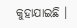କୁହାଯାଇଛି ।